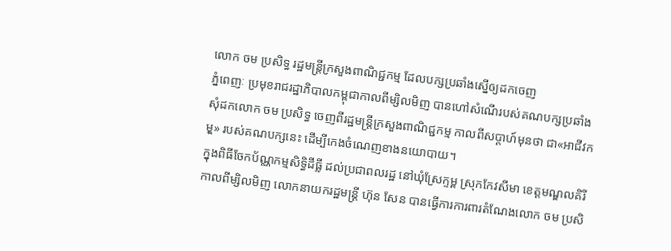លោក ចម ប្រសិទ្ធ រដ្ឋមន្ត្រីក្រសួងពាណិជ្ជកម្ម ដែលបក្សប្រឆាំងស្នើឲ្យដកចេញ
ភ្នំពេញៈ ប្រមុខរាជរដ្ឋាភិបាលកម្ពុជាកាលពីម្សិលមិញ បានហៅសំណើរបស់គណបក្សប្រឆាំង សុំដកលោក ចម ប្រសិទ្ធ ចេញពីរដ្ឋមន្ត្រីក្រសួងពាណិជ្ជកម្ម កាលពីសប្តាហ៍មុនថា ជា«អាជីវកមុ្ម» របស់គណបក្សនេះ ដើម្បីកេងចំណេញខាងនយោបាយ។
ក្នុងពិធីចែកប័ណ្ណកម្មសិទ្ធិដីធ្លី ដល់ប្រជាពលរដ្ឋ នៅឃុំស្រែក្ទម្ព ស្រុកកែវសីមា ខេត្តមណ្ឌលគិរី កាលពីម្សិលមិញ លោកនាយករដ្ឋមន្ត្រី ហ៊ុន សែន បានធ្វើការការពារតំណែងលោក ចម ប្រសិ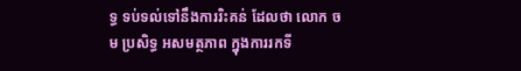ទ្ធ ទប់ទល់ទៅនឹងការរិះគន់ ដែលថា លោក ចម ប្រសិទ្ធ អសមត្ថភាព ក្នុងការរកទី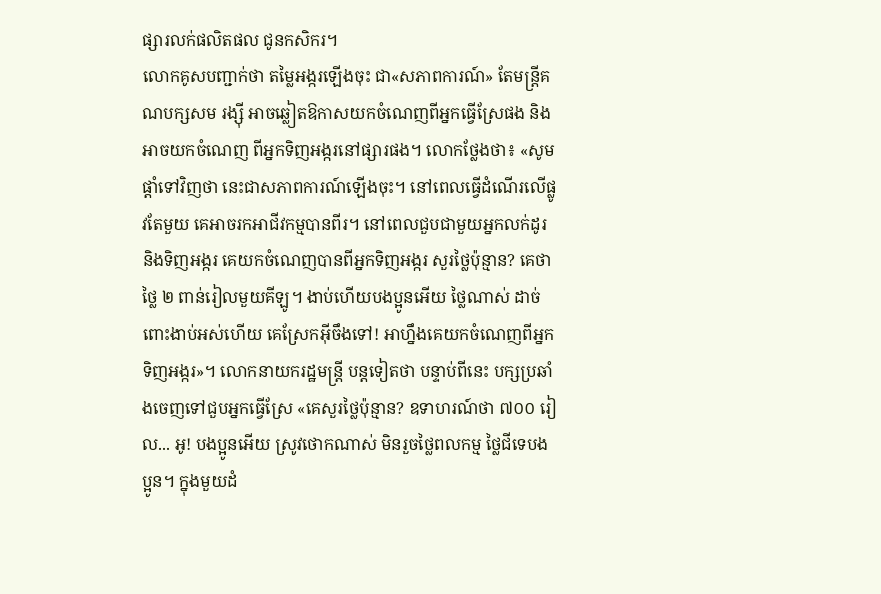ផ្សារលក់ផលិតផល ជូនកសិករ។
លោកគូសបញ្ជាក់ថា តម្លៃអង្ករឡើងចុះ ជា«សភាពការណ៍» តែមន្ត្រីគណបក្សសម រង្ស៊ី អាចឆ្លៀតឱកាសយកចំណេញពីអ្នកធ្វើស្រែផង និងអាចយកចំណេញ ពីអ្នកទិញអង្ករនៅផ្សារផង។ លោកថ្លែងថា៖ «សូមផ្តាំទៅវិញថា នេះជាសភាពការណ៍ឡើងចុះ។ នៅពេលធ្វើដំណើរលើផ្លូវតែមួយ គេអាចរកអាជីវកម្មបានពីរ។ នៅពេលជួបជាមួយអ្នកលក់ដូរ និងទិញអង្ករ គេយកចំណេញបានពីអ្នកទិញអង្ករ សួរថ្លៃប៉ុន្មាន? គេថា ថ្លៃ ២ ពាន់រៀលមួយគីឡូ។ ងាប់ហើយបងប្អូនអើយ ថ្លៃណាស់ ដាច់ពោះងាប់អស់ហើយ គេស្រែកអ៊ីចឹងទៅ! អាហ្នឹងគេយកចំណេញពីអ្នកទិញអង្ករ»។ លោកនាយករដ្ឋមន្ត្រី បន្តទៀតថា បន្ទាប់ពីនេះ បក្សប្រឆាំងចេញទៅជួបអ្នកធ្វើស្រែ «គេសួរថ្លៃប៉ុន្មាន? ឧទាហរណ៍ថា ៧០០ រៀល... អូ! បងប្អូនអើយ ស្រូវថោកណាស់ មិនរួចថ្លៃពលកម្ម ថ្លៃជីទេបងប្អូន។ ក្នុងមួយដំ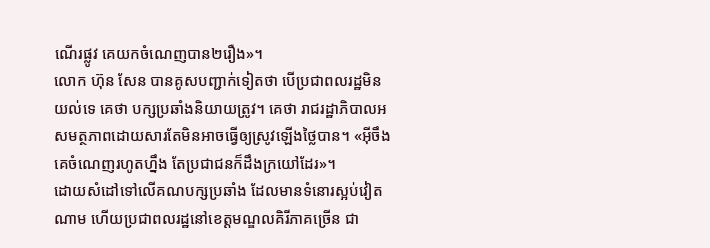ណើរផ្លូវ គេយកចំណេញបាន២រឿង»។
លោក ហ៊ុន សែន បានគូសបញ្ជាក់ទៀតថា បើប្រជាពលរដ្ឋមិនយល់ទេ គេថា បក្សប្រឆាំងនិយាយត្រូវ។ គេថា រាជរដ្ឋាភិបាលអសមត្ថភាពដោយសារតែមិនអាចធ្វើឲ្យស្រូវឡើងថ្លៃបាន។ «អ៊ីចឹង គេចំណេញរហូតហ្នឹង តែប្រជាជនក៏ដឹងក្រយៅដែរ»។
ដោយសំដៅទៅលើគណបក្សប្រឆាំង ដែលមានទំនោរស្អប់វៀត ណាម ហើយប្រជាពលរដ្ឋនៅខេត្តមណ្ឌលគិរីភាគច្រើន ជា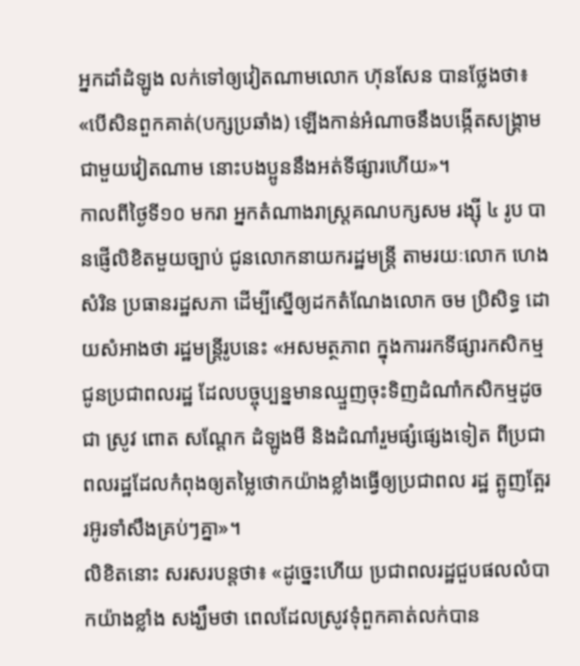អ្នកដាំដំឡូង លក់ទៅឲ្យវៀតណាមលោក ហ៊ុនសែន បានថ្លែងថា៖ «បើសិនពួកគាត់(បក្សប្រឆាំង) ឡើងកាន់អំណាចនឹងបង្កើតសង្គ្រាមជាមួយវៀតណាម នោះបងប្អូននឹងអត់ទីផ្សារហើយ»។
កាលពីថ្ងៃទី១០ មករា អ្នកតំណាងរាស្ត្រគណបក្សសម រង្ស៊ី ៤ រូប បានផ្ញើលិខិតមួយច្បាប់ ជូនលោកនាយករដ្ឋមន្ត្រី តាមរយៈលោក ហេង សំរិន ប្រធានរដ្ឋសភា ដើម្បីស្នើឲ្យដកតំណែងលោក ចម ប្រិសិទ្ធ ដោយសំអាងថា រដ្ឋមន្ត្រីរូបនេះ «អសមត្ថភាព ក្នុងការរកទីផ្សារកសិកម្មជូនប្រជាពលរដ្ឋ ដែលបច្ចុប្បន្នមានឈ្មួញចុះទិញដំណាំកសិកម្មដូចជា ស្រូវ ពោត សណ្តែក ដំឡូងមី និងដំណាំរួមផ្សំផ្សេងទៀត ពីប្រជាពលរដ្ឋដែលកំពុងឲ្យតម្លៃថោកយ៉ាងខ្លាំងធ្វើឲ្យប្រជាពល រដ្ឋ ត្អូញត្អែរ រអ៊ូរទាំសឹងគ្រប់ៗគ្នា»។
លិខិតនោះ សរសរបន្តថា៖ «ដូច្នេះហើយ ប្រជាពលរដ្ឋជួបផលលំបាកយ៉ាងខ្លាំង សង្ឃឹមថា ពេលដែលស្រូវទុំពួកគាត់លក់បាន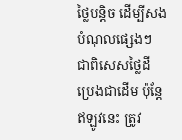ថ្លៃបន្តិច ដើម្បីសងបំណុលផ្សេងៗ ជាពិសេសថ្លៃដី ប្រេងជាដើម ប៉ុន្តែឥឡូវនេះ ត្រូវ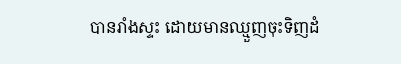បានរាំងស្ទះ ដោយមានឈ្មួញចុះទិញដំ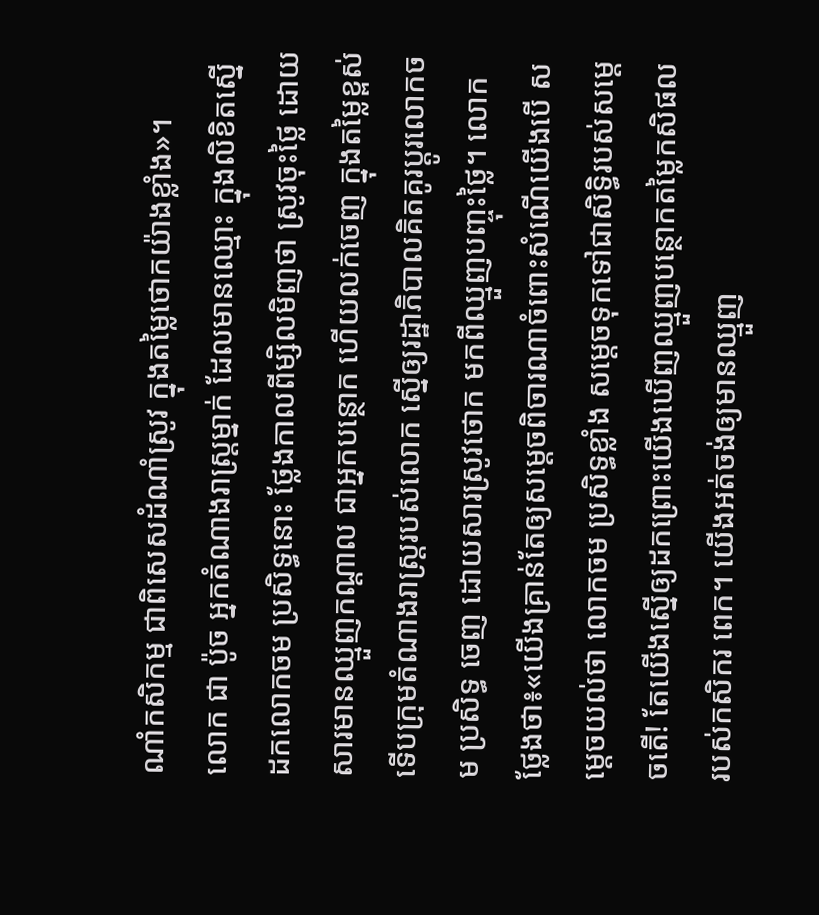ណាំកសិកម្ម ជាពិសេសដំណាំស្រូវ ក្នុងតម្លៃថោកយ៉ាងខ្លាំង»។
លោក ជា ប៉ូច អ្នកតំណាងរាស្រ្តម្នាក់ ដែលមានឈ្មោះ ក្នុងលិខិតស្នើដកលោកចម ប្រសិទ្ធនោះ ថ្លែងកាលពីម្សិលមិញថា ស្រូវចុះថ្លៃ ដោយសារមានឈ្មួញកណ្តាល ជាអ្នកបន្ថោក ហើយលក់ចេញ ក្នុងតម្លៃខ្ពស់ ទើបក្រុមតំណាងរាស្ត្ររបស់លោក ស្នើឲ្យរដ្ឋាភិបាលគិតគូរប្តូរលោកចម ប្រសិទ្ធ ចេញ ដោយសារស្រូវថោក មកពីឈ្មួញបញ្ចុះថ្លៃ។ លោកថ្លែងថា៖«យើងគ្រាន់តែឲ្យសម្តេចពិចារណាចំពោះសំណើយើងបើ សម្តេចយល់ថា លោកចម ប្រសិទ្ធខ្លាំង សម្តេចទុកទៅជាសិទ្ធិរបស់សម្តេចតើ! តែយើងស្នើឲ្យដកព្រោះយើងឃើញឈ្មួញបន្ថោកតម្លៃកសិផលរបស់កសិករ ពេក។ យើងអត់ចង់ឲ្យមានឈ្មួញ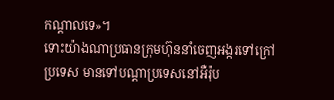កណ្តាលទេ»។
ទោះយ៉ាងណាប្រធានក្រុមហ៊ុននាំចេញអង្ករទៅក្រៅប្រទេស មានទៅបណ្តាប្រទេសនៅអឺរ៉ុប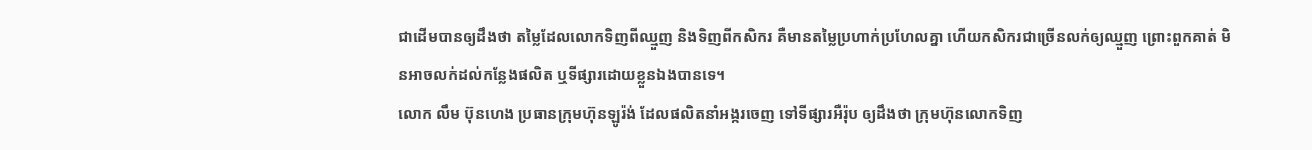ជាដើមបានឲ្យដឹងថា តម្លៃដែលលោកទិញពីឈ្មួញ និងទិញពីកសិករ គឺមានតម្លៃប្រហាក់ប្រហែលគ្នា ហើយកសិករជាច្រើនលក់ឲ្យឈ្មួញ ព្រោះពួកគាត់ មិនអាចលក់ដល់កន្លែងផលិត ឬទីផ្សារដោយខ្លួនឯងបានទេ។
លោក លឹម ប៊ុនហេង ប្រធានក្រុមហ៊ុនឡូរ៉ង់ ដែលផលិតនាំអង្ករចេញ ទៅទីផ្សារអឺរ៉ុប ឲ្យដឹងថា ក្រុមហ៊ុនលោកទិញ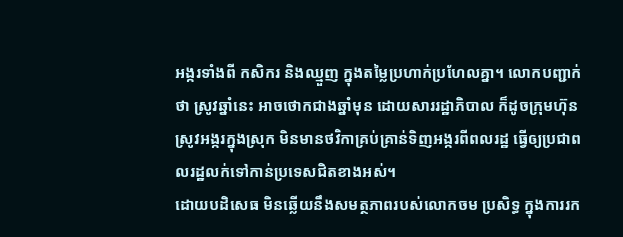អង្ករទាំងពី កសិករ និងឈ្មួញ ក្នុងតម្លៃប្រហាក់ប្រហែលគ្នា។ លោកបញ្ជាក់ថា ស្រូវឆ្នាំនេះ អាចថោកជាងឆ្នាំមុន ដោយសាររដ្ឋាភិបាល ក៏ដូចក្រុមហ៊ុនស្រូវអង្ករក្នុងស្រុក មិនមានថវិកាគ្រប់គ្រាន់ទិញអង្ករពីពលរដ្ឋ ធ្វើឲ្យប្រជាពលរដ្ឋលក់ទៅកាន់ប្រទេសជិតខាងអស់។
ដោយបដិសេធ មិនឆ្លើយនឹងសមត្ថភាពរបស់លោកចម ប្រសិទ្ធ ក្នុងការរក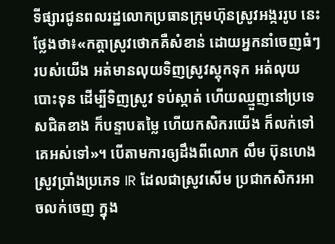ទីផ្សារជូនពលរដ្ឋលោកប្រធានក្រុមហ៊ុនស្រូវអង្កររូប នេះ ថ្លែងថា៖«កត្តាស្រូវថោកគឺសំខាន់ ដោយអ្នកនាំចេញធំៗរបស់យើង អត់មានលុយទិញស្រូវស្តុកទុក អត់លុយបោះទុន ដើម្បីទិញស្រូវ ទប់ស្កាត់ ហើយឈ្មួញនៅប្រទេសជិតខាង ក៏បន្ទាបតម្លៃ ហើយកសិករយើង ក៏លក់ទៅគេអស់ទៅ»។ បើតាមការឲ្យដឹងពីលោក លឹម ប៊ុនហេង ស្រូវប្រាំងប្រភេទ IR ដែលជាស្រូវសើម ប្រជាកសិករអាចលក់ចេញ ក្នុង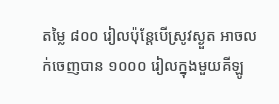តម្លៃ ៨០០ រៀលប៉ុន្តែបើស្រូវស្ងួត អាចលក់ចេញបាន ១០០០ រៀលក្នុងមួយគីឡូ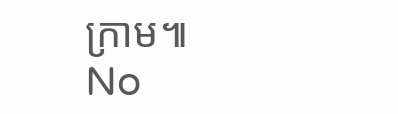ក្រាម៕
No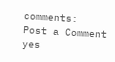comments:
Post a Comment
yes